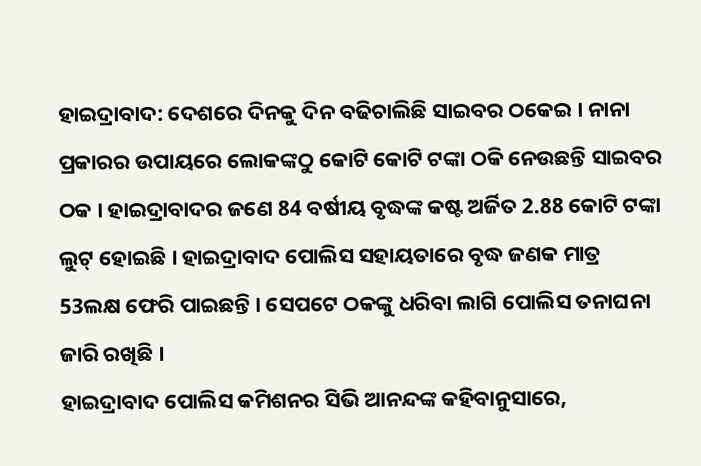ହାଇଦ୍ରାବାଦ: ଦେଶରେ ଦିନକୁ ଦିନ ବଢିଚାଲିଛି ସାଇବର ଠକେଇ । ନାନା ପ୍ରକାରର ଉପାୟରେ ଲୋକଙ୍କଠୁ କୋଟି କୋଟି ଟଙ୍କା ଠକି ନେଉଛନ୍ତି ସାଇବର ଠକ । ହାଇଦ୍ରାବାଦର ଜଣେ 84 ବର୍ଷୀୟ ବୃଦ୍ଧଙ୍କ କଷ୍ଟ ଅର୍ଜିତ 2.88 କୋଟି ଟଙ୍କା ଲୁଟ୍ ହୋଇଛି । ହାଇଦ୍ରାବାଦ ପୋଲିସ ସହାୟତାରେ ବୃଦ୍ଧ ଜଣକ ମାତ୍ର 53ଲକ୍ଷ ଫେରି ପାଇଛନ୍ତି । ସେପଟେ ଠକଙ୍କୁ ଧରିବା ଲାଗି ପୋଲିସ ତନାଘନା ଜାରି ରଖିଛି ।
ହାଇଦ୍ରାବାଦ ପୋଲିସ କମିଶନର ସିଭି ଆନନ୍ଦଙ୍କ କହିବାନୁସାରେ,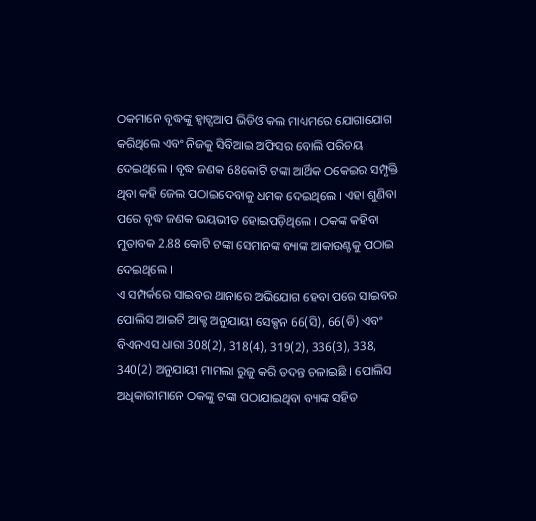ଠକମାନେ ବୃଦ୍ଧଙ୍କୁ ହ୍ବାଟ୍ସଆପ ଭିଡିଓ କଲ ମାଧ୍ୟମରେ ଯୋଗାଯୋଗ କରିଥିଲେ ଏବଂ ନିଜକୁ ସିବିଆଇ ଅଫିସର ବୋଲି ପରିଚୟ ଦେଇଥିଲେ । ବୃଦ୍ଧ ଜଣକ 68କୋଟି ଟଙ୍କା ଆର୍ଥିକ ଠକେଇର ସମ୍ପୃକ୍ତି ଥିବା କହି ଜେଲ ପଠାଇଦେବାକୁ ଧମକ ଦେଇଥିଲେ । ଏହା ଶୁଣିବା ପରେ ବୃଦ୍ଧ ଜଣକ ଭୟଭୀତ ହୋଇପଡ଼ିଥିଲେ । ଠକଙ୍କ କହିବା ମୁତାବକ 2.88 କୋଟି ଟଙ୍କା ସେମାନଙ୍କ ବ୍ୟାଙ୍କ ଆକାଉଣ୍ଟକୁ ପଠାଇ ଦେଇଥିଲେ ।
ଏ ସମ୍ପର୍କରେ ସାଇବର ଥାନାରେ ଅଭିଯୋଗ ହେବା ପରେ ସାଇବର ପୋଲିସ ଆଇଟି ଆକ୍ଟ ଅନୁଯାୟୀ ସେକ୍ସନ 66(ସି), 66(ଡି) ଏବଂ ବିଏନଏସ ଧାରା 308(2), 318(4), 319(2), 336(3), 338, 340(2) ଅନୁଯାୟୀ ମାମଲା ରୁଜୁ କରି ତଦନ୍ତ ଚଳାଇଛି । ପୋଲିସ ଅଧିକାରୀମାନେ ଠକଙ୍କୁ ଟଙ୍କା ପଠାଯାଇଥିବା ବ୍ୟାଙ୍କ ସହିତ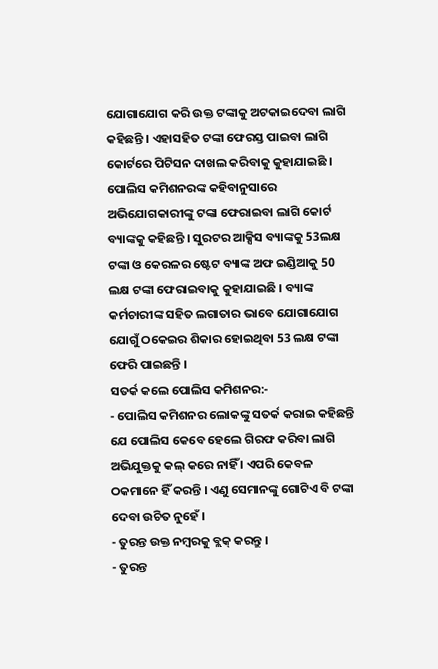ଯୋଗାଯୋଗ କରି ଉକ୍ତ ଟଙ୍କାକୁ ଅଟକାଇଦେବା ଲାଗି କହିଛନ୍ତି । ଏହାସହିତ ଟଙ୍କା ଫେରସ୍ତ ପାଇବା ଲାଗି କୋର୍ଟରେ ପିଟିସନ ଦାଖଲ କରିବାକୁ କୁହାଯାଇଛି ।
ପୋଲିସ କମିଶନରଙ୍କ କହିବାନୁସାରେ ଅଭିଯୋଗକାରୀଙ୍କୁ ଟଙ୍କା ଫେରାଇବା ଲାଗି କୋର୍ଟ ବ୍ୟାଙ୍କକୁ କହିଛନ୍ତି । ସୁରଟର ଆକ୍ସିସ ବ୍ୟାଙ୍କକୁ 53ଲକ୍ଷ ଟଙ୍କା ଓ କେରଳର ଷ୍ଟେଟ ବ୍ୟାଙ୍କ ଅଫ ଇଣ୍ଡିଆକୁ 50 ଲକ୍ଷ ଟଙ୍କା ଫେରାଇବାକୁ କୁହାଯାଇଛି । ବ୍ୟାଙ୍କ କର୍ମଚାରୀଙ୍କ ସହିତ ଲଗାତାର ଭାବେ ଯୋଗାଯୋଗ ଯୋଗୁଁ ଠକେଇର ଶିକାର ହୋଇଥିବା 53 ଲକ୍ଷ ଟଙ୍କା ଫେରି ପାଇଛନ୍ତି ।
ସତର୍କ କଲେ ପୋଲିସ କମିଶନର:-
- ପୋଲିସ କମିଶନର ଲୋକଙ୍କୁ ସତର୍କ କରାଇ କହିଛନ୍ତି ଯେ ପୋଲିସ କେବେ ହେଲେ ଗିରଫ କରିବା ଲାଗି ଅଭିଯୁକ୍ତକୁ କଲ୍ କରେ ନାହିଁ । ଏପରି କେବଳ ଠକମାନେ ହିଁ କରନ୍ତି । ଏଣୁ ସେମାନଙ୍କୁ ଗୋଟିଏ ବି ଟଙ୍କା ଦେବା ଉଚିତ ନୁହେଁ ।
- ତୁରନ୍ତ ଉକ୍ତ ନମ୍ବରକୁ ବ୍ଲକ୍ କରନ୍ତୁ ।
- ତୁରନ୍ତ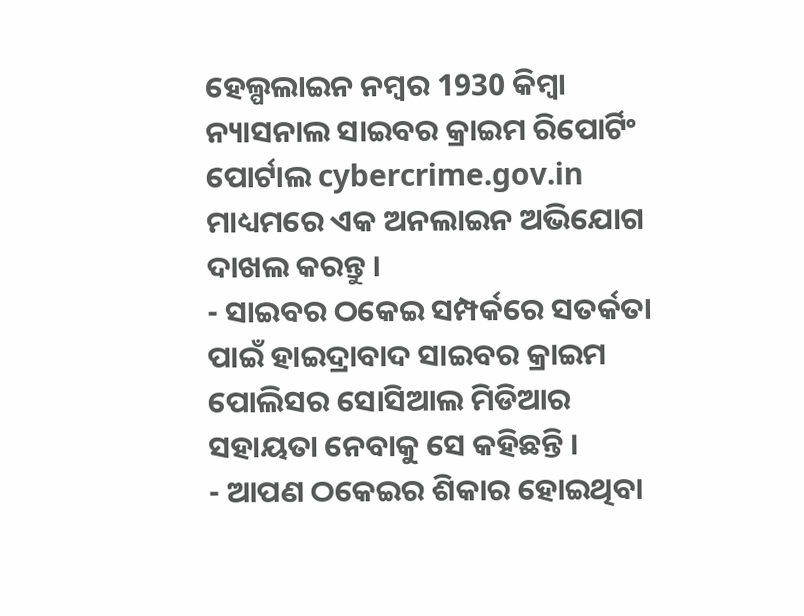ହେଲ୍ପଲାଇନ ନମ୍ବର 1930 କିମ୍ବା ନ୍ୟାସନାଲ ସାଇବର କ୍ରାଇମ ରିପୋର୍ଟିଂ ପୋର୍ଟାଲ cybercrime.gov.in ମାଧ୍ୟମରେ ଏକ ଅନଲାଇନ ଅଭିଯୋଗ ଦାଖଲ କରନ୍ତୁ ।
- ସାଇବର ଠକେଇ ସମ୍ପର୍କରେ ସତର୍କତା ପାଇଁ ହାଇଦ୍ରାବାଦ ସାଇବର କ୍ରାଇମ ପୋଲିସର ସୋସିଆଲ ମିଡିଆର ସହାୟତା ନେବାକୁ ସେ କହିଛନ୍ତି ।
- ଆପଣ ଠକେଇର ଶିକାର ହୋଇଥିବା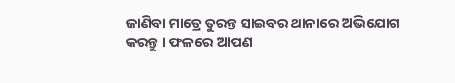ଜାଣିବା ମାତ୍ରେ ତୁରନ୍ତ ସାଇବର ଥାନାରେ ଅଭିଯୋଗ କରନ୍ତୁ । ଫଳରେ ଆପଣ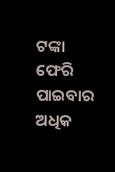ଟଙ୍କା ଫେରି ପାଇବାର ଅଧିକ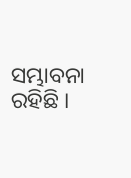ସମ୍ଭାବନା ରହିଛି ।